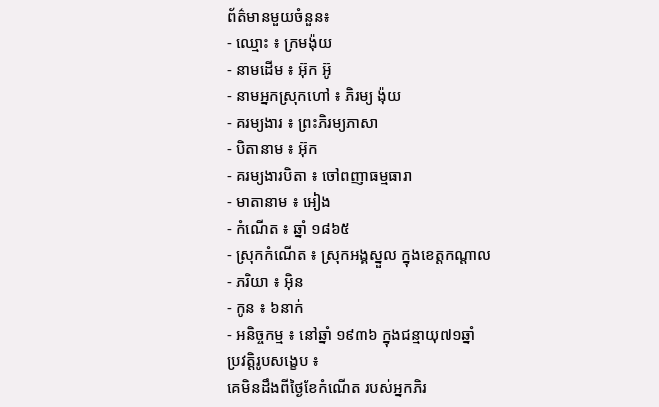ព័ត៌មានមួយចំនួន៖
- ឈ្មោះ ៖ ក្រមង៉ុយ
- នាមដើម ៖ អ៊ុក អ៊ូ
- នាមអ្នកស្រុកហៅ ៖ ភិរម្យ ង៉ុយ
- គរម្យងារ ៖ ព្រះភិរម្យភាសា
- បិតានាម ៖ អ៊ុក
- គរម្យងារបិតា ៖ ចៅពញាធម្មធារា
- មាតានាម ៖ អៀង
- កំណើត ៖ ឆ្នាំ ១៨៦៥
- ស្រុកកំណើត ៖ ស្រុកអង្គស្នួល ក្នុងខេត្តកណ្តាល
- ភរិយា ៖ អ៊ិន
- កូន ៖ ៦នាក់
- អនិច្ចកម្ម ៖ នៅឆ្នាំ ១៩៣៦ ក្នុងជន្មាយុ៧១ឆ្នាំ
ប្រវត្តិរូបសង្ខេប ៖
គេមិនដឹងពីថ្ងៃខែកំណើត របស់អ្នកភិរ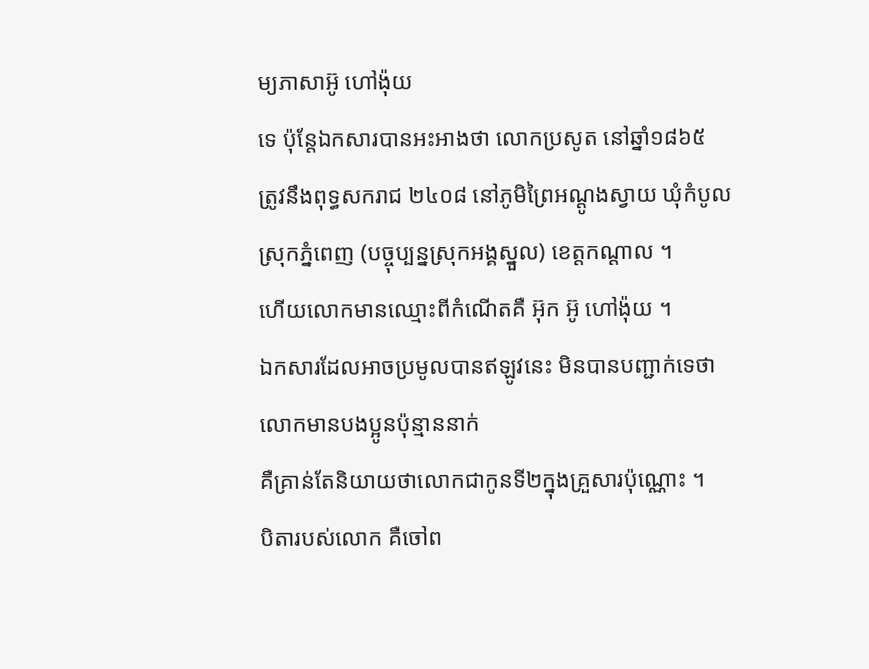ម្យភាសាអ៊ូ ហៅង៉ុយ
ទេ ប៉ុន្តែឯកសារបានអះអាងថា លោកប្រសូត នៅឆ្នាំ១៨៦៥
ត្រូវនឹងពុទ្ធសករាជ ២៤០៨ នៅភូមិព្រៃអណ្ដូងស្វាយ ឃុំកំបូល
ស្រុកភ្នំពេញ (បច្ចុប្បន្នស្រុកអង្គស្នួល) ខេត្តកណ្ដាល ។
ហើយលោកមានឈ្មោះពីកំណើតគឺ អ៊ុក អ៊ូ ហៅង៉ុយ ។
ឯកសារដែលអាចប្រមូលបានឥឡូវនេះ មិនបានបញ្ជាក់ទេថា
លោកមានបងប្អូនប៉ុន្មាននាក់
គឺគ្រាន់តែនិយាយថាលោកជាកូនទី២ក្នុងគ្រួសារប៉ុណ្ណោះ ។
បិតារបស់លោក គឺចៅព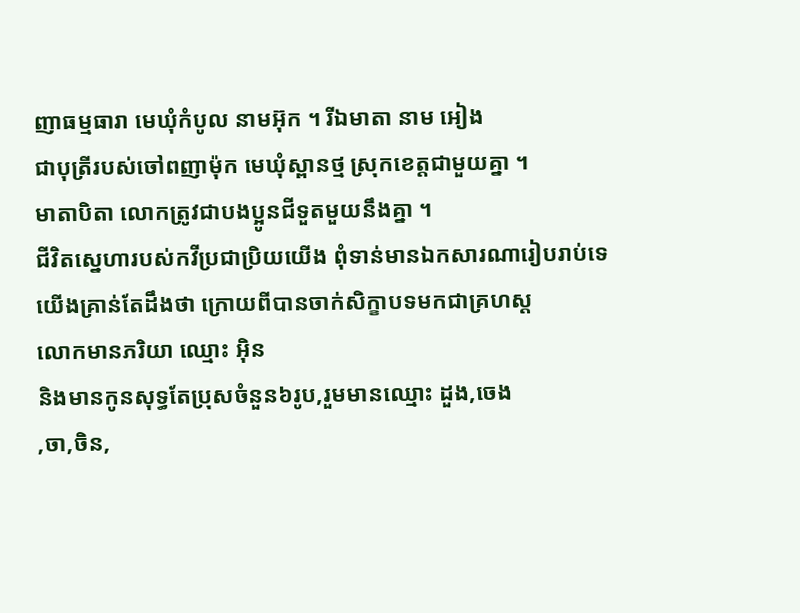ញាធម្មធារា មេឃុំកំបូល នាមអ៊ុក ។ រីឯមាតា នាម អៀង
ជាបុត្រីរបស់ចៅពញាម៉ុក មេឃុំស្ពានថ្ម ស្រុកខេត្តជាមួយគ្នា ។
មាតាបិតា លោកត្រូវជាបងប្អូនជីទួតមួយនឹងគ្នា ។
ជីវិតស្នេហារបស់កវីប្រជាប្រិយយើង ពុំទាន់មានឯកសារណារៀបរាប់ទេ
យើងគ្រាន់តែដឹងថា ក្រោយពីបានចាក់សិក្ខាបទមកជាគ្រហស្ត
លោកមានភរិយា ឈ្មោះ អ៊ិន
និងមានកូនសុទ្ធតែប្រុសចំនួន៦រូប,រួមមានឈ្មោះ ដួង,ចេង
,ចា,ចិន,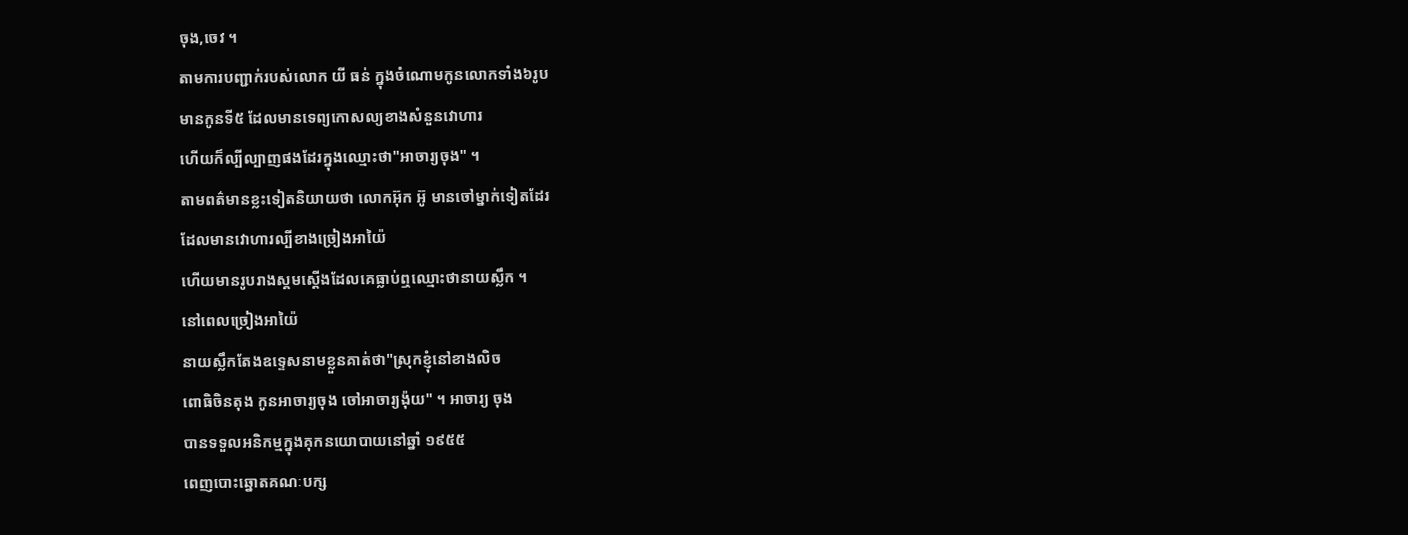ចុង,ចេវ ។
តាមការបញ្ជាក់របស់លោក យី ធន់ ក្នុងចំណោមកូនលោកទាំង៦រូប
មានកូនទី៥ ដែលមានទេព្យកោសល្យខាងសំនួនវោហារ
ហើយក៏ល្បីល្បាញផងដែរក្នុងឈ្មោះថា"អាចារ្យចុង" ។
តាមពត៌មានខ្លះទៀតនិយាយថា លោកអ៊ុក អ៊ូ មានចៅម្នាក់ទៀតដែរ
ដែលមានវោហារល្បីខាងច្រៀងអាយ៉ៃ
ហើយមានរូបរាងស្គមស្ដើងដែលគេធ្លាប់ឮឈ្មោះថានាយស្លឹក ។
នៅពេលច្រៀងអាយ៉ៃ
នាយស្លឹកតែងឧទ្ទេសនាមខ្លួនគាត់ថា"ស្រុកខ្ញុំនៅខាងលិច
ពោធិចិនតុង កូនអាចារ្យចុង ចៅអាចារ្យង៉ុយ" ។ អាចារ្យ ចុង
បានទទួលអនិកម្មក្នុងគុកនយោបាយនៅឆ្នាំ ១៩៥៥
ពេញបោះឆ្នោតគណៈបក្ស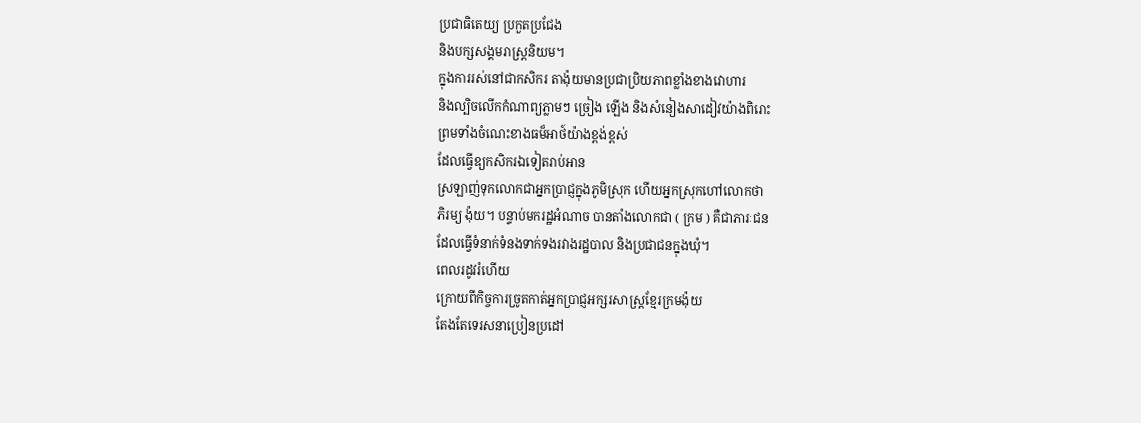ប្រជាធិតេយ្យ ប្រកួតប្រជែង
និងបក្សសង្គមរាស្ត្រនិយម។
ក្នុងការរស់នៅជាកសិករ តាង៉ុយមានប្រជាប្រិយភាពខ្លាំងខាងវោហារ
និងល្បិចលើកកំណាព្យភ្លាមៗ ច្រៀង ឡើង និងសំនៀងសាដៀវយ៉ាងពិរោះ
ព្រមទាំងចំណេះខាងធម៏អាថ៍យ៉ាងខ្ពង់ខ្ពស់
ដែលធ្វើឧ្យកសិករឯទៀតរាប់អាន
ស្រឡាញ់ទុកលោកជាអ្នកប្រាជ្ញក្នុងភូមិស្រុក ហើយអ្នកស្រុកហៅលោកថា
ភិរម្យ ង៉ុយ។ បន្ទាប់មករដ្ឋអំណាច បានតាំងលោកជា ( ក្រម ) គឺជាភារៈជន
ដែលធ្វើទំនាក់ទំនងទាក់ទងរវាងរដ្ឋបាល និងប្រជាជនក្នុងឃុំ។
ពេលរដូវរំហើយ
ក្រោយពីកិច្ចការច្រូតកាត់អ្នកប្រាជ្ញអក្សរសាស្ត្រខ្មែរក្រមង៉ុយ
តែងតែទេរសនាប្រៀនប្រដៅ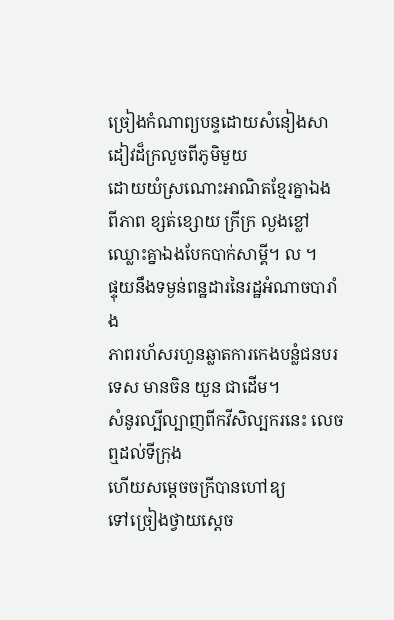ច្រៀងកំណាព្យបន្ទដោយសំនៀងសាដៀវដ៏ក្រលួចពីភូមិមួយ
ដោយយំស្រណោះអាណិតខ្មែរគ្នាឯង ពីភាព ខ្សត់ខ្សោយ ក្រីក្រ ល្ងងខ្លៅ
ឈ្លោះគ្នាឯងបែកបាក់សាម្គី។ ល ។
ផ្ទុយនឹងទម្ងន់ពន្ឋដារនៃរដ្ឋអំណាចបារាំង
ភាពរហ័សរហួនឆ្លាតការកេងបន្លំជនបរ ទេស មានចិន យួន ជាដើម។
សំនូរល្បីល្បាញពីកវីសិល្បករនេះ លេចឮដល់ទីក្រុង
ហើយសម្តេចចក្រីបានហៅឧ្យ
ទៅច្រៀងថ្វាយស្តេច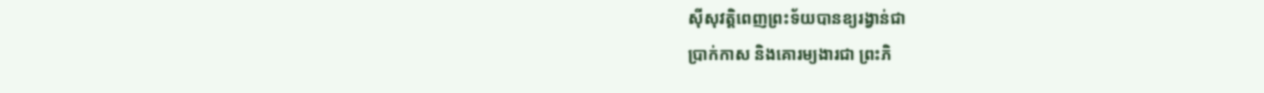ស៊ីសុវត្តិពេញព្រះទ័យបានឧ្យរង្វាន់ជា
ប្រាក់កាស និងគោរម្យងារជា ព្រះភិ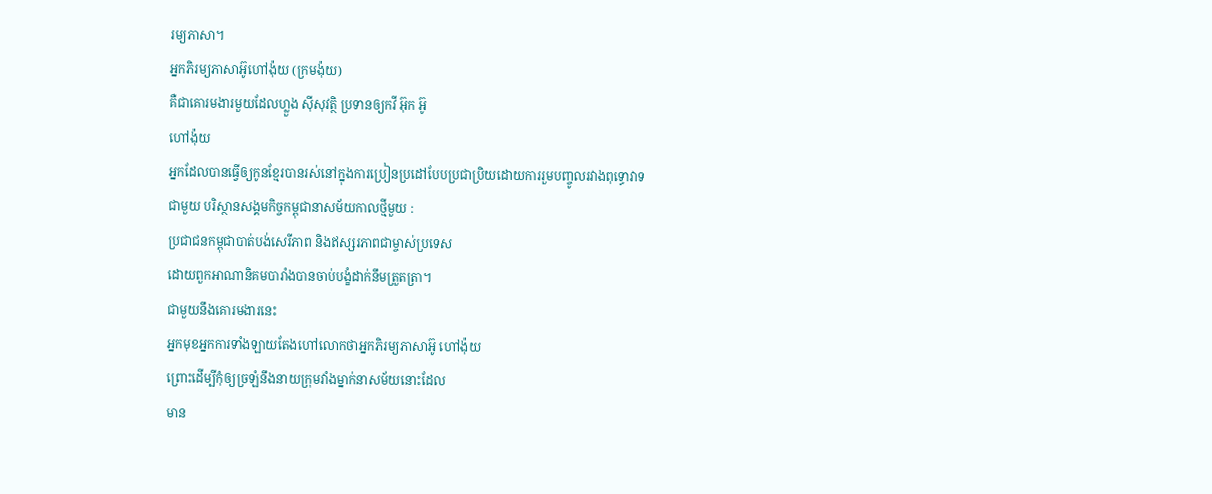រម្យភាសា។
អ្នកភិរម្យភាសាអ៊ូហៅង៉ុយ (ក្រមង៉ុយ)
គឺជាគោរមងារមួយដែលហ្លួង ស៊ីសុវត្ថិ ប្រទានឲ្យកវី អ៊ុក អ៊ូ
ហៅង៉ុយ
អ្នកដែលបានធ្វើឲ្យកូនខ្មែរបានរស់នៅក្នុងការប្រៀនប្រដៅបែបប្រជាប្រិយដោយការរួមបញ្ចូលរវាងពុទ្ធោវាទ
ជាមួយ បរិស្ថានសង្គមកិច្ចកម្ពុជានាសម័យកាលថ្មីមួយ :
ប្រជាជនកម្ពុជាបាត់បង់សេរីភាព និងឥស្សរភាពជាម្ចាស់ប្រទេស
ដោយពួកអាណានិគមបារាំងបានចាប់បង្ខំដាក់នឹមត្រួតត្រា។
ជាមួយនឹងគោរមងារនេះ
អ្នកមុខអ្នកការទាំងឡាយតែងហៅលោកថាអ្នកភិរម្យភាសាអ៊ូ ហៅង៉ុយ
ព្រោះដើម្បីកុំឲ្យច្រឡំនឹងនាយក្រុមវាំងម្នាក់នាសម័យនោះដែល
មាន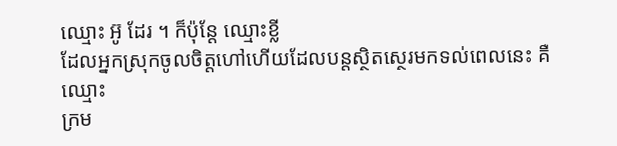ឈ្មោះ អ៊ូ ដែរ ។ ក៏ប៉ុន្តែ ឈ្មោះខ្លី
ដែលអ្នកស្រុកចូលចិត្តហៅហើយដែលបន្តស្ថិតស្ថេរមកទល់ពេលនេះ គឺឈ្មោះ
ក្រម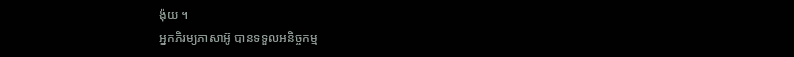ង៉ុយ ។
អ្នកភិរម្យភាសាអ៊ូ បានទទួលអនិច្ចកម្ម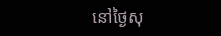នៅថ្ងៃសុ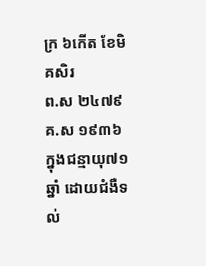ក្រ ៦កើត ខែមិគសិរ
ព.ស ២៤៧៩ គ.ស ១៩៣៦ ក្នុងជន្មាយុ៧១ឆ្នាំ ដោយជំងឺទល់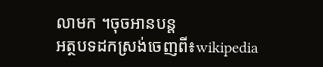លាមក ។ចុចអានបន្ត
អត្ថបទដកស្រង់ចេញពី៖wikipedia